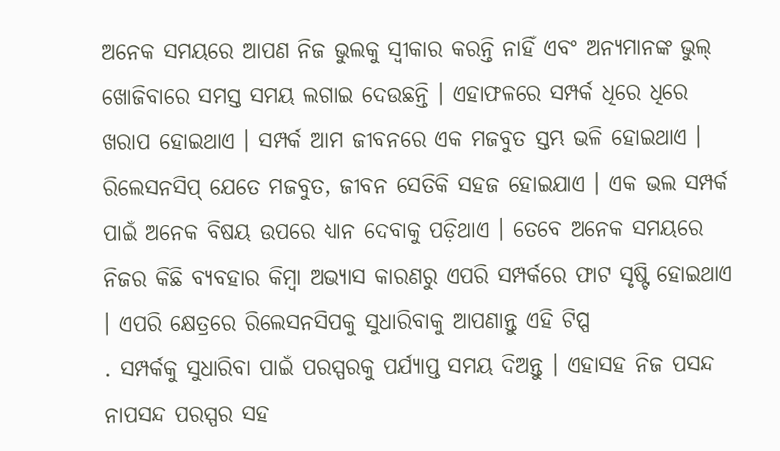ଅନେକ ସମୟରେ ଆପଣ ନିଜ ଭୁଲକୁ ସ୍ୱୀକାର କରନ୍ତି ନାହିଁ ଏବଂ ଅନ୍ୟମାନଙ୍କ ଭୁଲ୍ ଖୋଜିବାରେ ସମସ୍ତ ସମୟ ଲଗାଇ ଦେଉଛନ୍ତି । ଏହାଫଳରେ ସମ୍ପର୍କ ଧିରେ ଧିରେ ଖରାପ ହୋଇଥାଏ । ସମ୍ପର୍କ ଆମ ଜୀବନରେ ଏକ ମଜବୁତ ସ୍ତମ୍ଭ ଭଳି ହୋଇଥାଏ । ରିଲେସନସିପ୍ ଯେତେ ମଜବୁତ, ଜୀବନ ସେତିକି ସହଜ ହୋଇଯାଏ । ଏକ ଭଲ ସମ୍ପର୍କ ପାଇଁ ଅନେକ ବିଷୟ ଉପରେ ଧ୍ୟାନ ଦେବାକୁ ପଡ଼ିଥାଏ । ତେବେ ଅନେକ ସମୟରେ ନିଜର କିଛି ବ୍ୟବହାର କିମ୍ବା ଅଭ୍ୟାସ କାରଣରୁ ଏପରି ସମ୍ପର୍କରେ ଫାଟ ସୃଷ୍ଟି ହୋଇଥାଏ । ଏପରି କ୍ଷେତ୍ରରେ ରିଲେସନସିପକୁ ସୁଧାରିବାକୁ ଆପଣାନ୍ତୁ ଏହି ଟିପ୍ପ
. ସମ୍ପର୍କକୁ ସୁଧାରିବା ପାଇଁ ପରସ୍ପରକୁ ପର୍ଯ୍ୟାପ୍ତ ସମୟ ଦିଅନ୍ତୁ । ଏହାସହ ନିଜ ପସନ୍ଦ ନାପସନ୍ଦ ପରସ୍ପର ସହ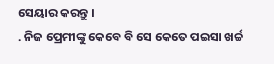ସେୟାର କରନ୍ତୁ ।
. ନିଜ ପ୍ରେମୀଙ୍କୁ କେବେ ବି ସେ କେତେ ପଇସା ଖର୍ଚ୍ଚ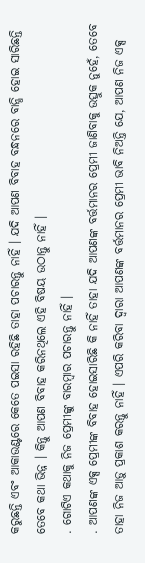କରୁଛନ୍ତି ଏବଂ ଆକାଉଣ୍ଟରେ କେତେ ପଇସା ରହିଛି ତାହା ପଚାରନ୍ତୁ ନାହିଁ । ଯଦି ଆପଣ ବିବାହ ବନ୍ଧନରେ ବାନ୍ଧି ହୋଇ ସାରିଛନ୍ତି ତେବେ କଥା ଭିନ୍ନ । କିନ୍ତୁ ଆପଣ ବିବାହ କରିନଥିଲେ ଏହି ବିଷୟ ଉଠାନ୍ତୁ ନାହିଁ ।
. ଗୋଟିଏ କଥାକୁ ନିଜ ପ୍ରେମୀଙ୍କୁ ବାରମ୍ବାର ପଚାରନ୍ତୁ ନାହିଁ ।
. ଆପଣଙ୍କ ଏକ୍ସ ପ୍ରେମୀଙ୍କ ବିବାହ ହୋଇସାରିଛି କି ନାହିଁ ତାହା ଯଦି ଆପଣଙ୍କ ବର୍ତ୍ତମାନର ପ୍ରେମୀ ଜାଣିବାକୁ ଉତ୍ସୁକ ନୁହେଁ, ତେବେ ତାହା ନିଜ ଆଡ଼ୁ ପ୍ରକାଶ କରନ୍ତୁ ନାହିଁ । ଏପରି କରିବା ଦ୍ୱାରା ଆପଣଙ୍କ ବର୍ତ୍ତମାନର ପ୍ରେମୀ ଭାବି ନିଅନ୍ତି ଯେ, ଆପଣ ନିଜ ଏକ୍ସ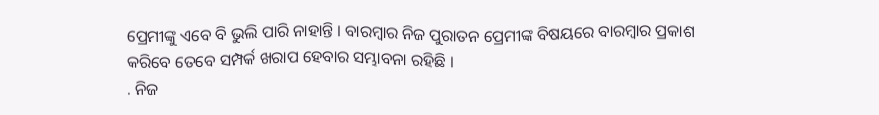ପ୍ରେମୀଙ୍କୁ ଏବେ ବି ଭୁଲି ପାରି ନାହାନ୍ତି । ବାରମ୍ବାର ନିଜ ପୁରାତନ ପ୍ରେମୀଙ୍କ ବିଷୟରେ ବାରମ୍ବାର ପ୍ରକାଶ କରିବେ ତେବେ ସମ୍ପର୍କ ଖରାପ ହେବାର ସମ୍ଭାବନା ରହିଛି ।
. ନିଜ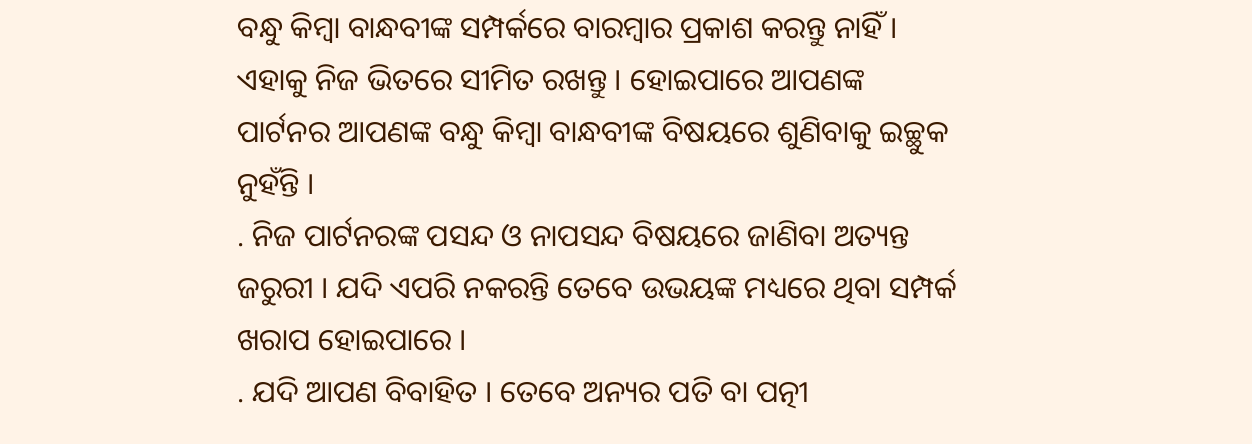ବନ୍ଧୁ କିମ୍ବା ବାନ୍ଧବୀଙ୍କ ସମ୍ପର୍କରେ ବାରମ୍ବାର ପ୍ରକାଶ କରନ୍ତୁ ନାହିଁ । ଏହାକୁ ନିଜ ଭିତରେ ସୀମିତ ରଖନ୍ତୁ । ହୋଇପାରେ ଆପଣଙ୍କ ପାର୍ଟନର ଆପଣଙ୍କ ବନ୍ଧୁ କିମ୍ବା ବାନ୍ଧବୀଙ୍କ ବିଷୟରେ ଶୁଣିବାକୁ ଇଚ୍ଛୁକ ନୁହଁନ୍ତି ।
. ନିଜ ପାର୍ଟନରଙ୍କ ପସନ୍ଦ ଓ ନାପସନ୍ଦ ବିଷୟରେ ଜାଣିବା ଅତ୍ୟନ୍ତ ଜରୁରୀ । ଯଦି ଏପରି ନକରନ୍ତି ତେବେ ଉଭୟଙ୍କ ମଧ୍ୟରେ ଥିବା ସମ୍ପର୍କ ଖରାପ ହୋଇପାରେ ।
. ଯଦି ଆପଣ ବିବାହିତ । ତେବେ ଅନ୍ୟର ପତି ବା ପତ୍ନୀ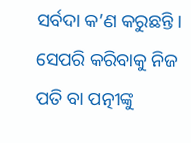ସର୍ବଦା କ’ଣ କରୁଛନ୍ତି । ସେପରି କରିବାକୁ ନିଜ ପତି ବା ପତ୍ନୀଙ୍କୁ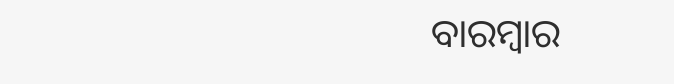ବାରମ୍ବାର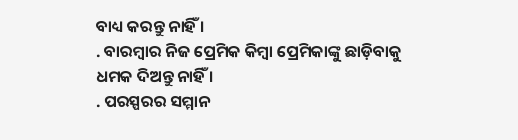ବାଧ୍ୟ କରନ୍ତୁ ନାହିଁ ।
. ବାରମ୍ବାର ନିଜ ପ୍ରେମିକ କିମ୍ବା ପ୍ରେମିକାଙ୍କୁ ଛାଡ଼ିବାକୁ ଧମକ ଦିଅନ୍ତୁ ନାହିଁ ।
. ପରସ୍ପରର ସମ୍ମାନ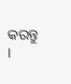କରନ୍ତୁ ।